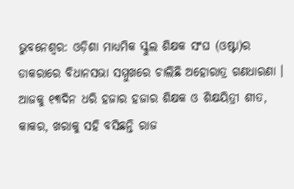ଭୁବନେଶ୍ବର: ଓଡ଼ିଶା ମାଧ୍ୟମିକ ସ୍କୁଲ ଶିକ୍ଷକ ସଂଘ (ଓଷ୍ଟା)ର ଡାକରାରେ ବିଧାନସଭା ସମ୍ମୁଖରେ ଚାଲିଛି ଅହୋରାତ୍ର ଗଣଧାରଣା । ଆଜକୁ ୧୩ଦିନ ଧରି ହଜାର ହଜାର ଶିକ୍ଷକ ଓ ଶିକ୍ଷୟିତ୍ରୀ ଶୀତ, କାକର, ଖରାକୁ ସହି ବସିଛନ୍ତି ରାଜ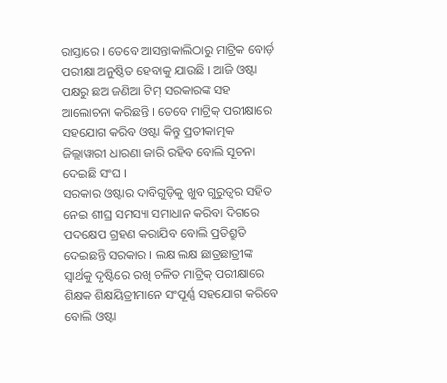ରାସ୍ତାରେ । ତେବେ ଆସନ୍ତାକାଲିଠାରୁ ମାଟ୍ରିକ ବୋର୍ଡ଼ ପରୀକ୍ଷା ଅନୁଷ୍ଠିତ ହେବାକୁ ଯାଉଛି । ଆଜି ଓଷ୍ଟା ପକ୍ଷରୁ ଛଅ ଜଣିଆ ଟିମ୍ ସରକାରଙ୍କ ସହ ଆଲୋଚନା କରିଛନ୍ତି । ତେବେ ମାଟ୍ରିକ୍ ପରୀକ୍ଷାରେ ସହଯୋଗ କରିବ ଓଷ୍ଟା କିନ୍ତୁ ପ୍ରତୀକାତ୍ମକ ଜିଲ୍ଲାୱାରୀ ଧାରଣା ଜାରି ରହିବ ବୋଲି ସୂଚନା ଦେଇଛି ସଂଘ ।
ସରକାର ଓଷ୍ଟାର ଦାବିଗୁଡ଼ିକୁ ଖୁବ ଗୁରୁତ୍ବର ସହିତ ନେଇ ଶୀଘ୍ର ସମସ୍ୟା ସମାଧାନ କରିବା ଦିଗରେ ପଦକ୍ଷେପ ଗ୍ରହଣ କରାଯିବ ବୋଲି ପ୍ରତିଶ୍ରୁତି ଦେଇଛନ୍ତି ସରକାର । ଲକ୍ଷ ଲକ୍ଷ ଛାତ୍ରଛାତ୍ରୀଙ୍କ ସ୍ୱାର୍ଥକୁ ଦୃଷ୍ଟିରେ ରଖି ଚଳିତ ମାଟ୍ରିକ୍ ପରୀକ୍ଷାରେ ଶିକ୍ଷକ ଶିକ୍ଷୟିତ୍ରୀମାନେ ସଂପୂର୍ଣ୍ଣ ସହଯୋଗ କରିବେ ବୋଲି ଓଷ୍ଟା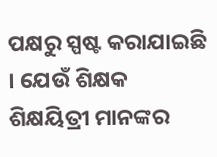ପକ୍ଷରୁ ସ୍ପଷ୍ଟ କରାଯାଇଛି । ଯେଉଁ ଶିକ୍ଷକ ଶିକ୍ଷୟିତ୍ରୀ ମାନଙ୍କର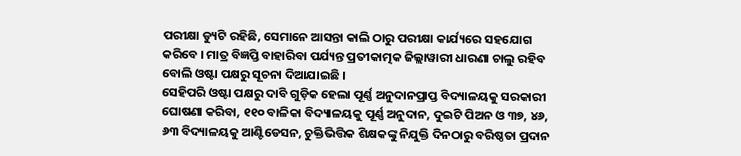ପରୀକ୍ଷା ଡ୍ୟୁଟି ରହିଛି, ସେମାନେ ଆସନ୍ତା କାଲି ଠାରୁ ପରୀକ୍ଷା କାର୍ଯ୍ୟରେ ସହଯୋଗ କରିବେ । ମାତ୍ର ବିଜ୍ଞପ୍ତି ବାହାରିବା ପର୍ଯ୍ୟନ୍ତ ପ୍ରତୀକାତ୍ମକ ଜିଲ୍ଲାୱାରୀ ଧାରଣା ଚାଲୁ ରହିବ ବୋଲି ଓଷ୍ଟା ପକ୍ଷରୁ ସୂଚନା ଦିଆଯାଇଛି ।
ସେହିପରି ଓଷ୍ଟା ପକ୍ଷରୁ ଦାବି ଗୁଡ଼ିକ ହେଲା ପୂର୍ଣ୍ଣ ଅନୁଦାନପ୍ରାପ୍ତ ବିଦ୍ୟାଳୟକୁ ସରକାରୀ ଘୋଷଣା କରିବା, ୧୧୦ ବାଳିକା ବିଦ୍ୟାଳୟକୁ ପୂର୍ଣ୍ଣ ଅନୁଦାନ, ଦୁଇଟି ପିଅନ ଓ ୩୭, ୪୬, ୬୩ ବିଦ୍ୟାଳୟକୁ ଆଣ୍ଟିଡେସନ, ଚୁକ୍ତିଭିତ୍ତିକ ଶିକ୍ଷକଙ୍କୁ ନିଯୁକ୍ତି ଦିନଠାରୁ ବରିଷ୍ଠତା ପ୍ରଦାନ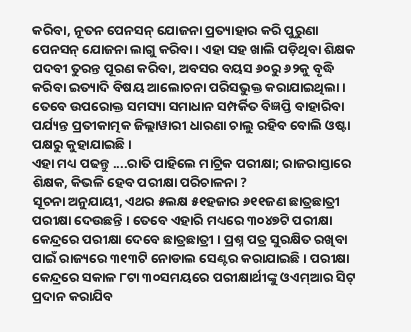କରିବା, ନୂତନ ପେନସନ୍ ଯୋଜନା ପ୍ରତ୍ୟାହାର କରି ପୁରୁଣା ପେନସନ୍ ଯୋଜନା ଲାଗୁ କରିବା । ଏହା ସହ ଖାଲି ପଡ଼ିଥିବା ଶିକ୍ଷକ ପଦବୀ ତୁରନ୍ତ ପୂରଣ କରିବା, ଅବସର ବୟସ ୬୦ରୁ ୬୨କୁ ବୃଦ୍ଧି କରିବା ଇତ୍ୟାଦି ବିଷୟ ଆଲୋଚନା ପରିସଭୁକ୍ତ କରାଯାଇଥିଲା । ତେବେ ଉପରୋକ୍ତ ସମସ୍ୟା ସମାଧାନ ସମ୍ପର୍କିତ ବିଜ୍ଞପ୍ତି ବାହାରିବା ପର୍ଯ୍ୟନ୍ତ ପ୍ରତୀକାତ୍ମକ ଜିଲ୍ଲାୱାରୀ ଧାରଣା ଚାଲୁ ରହିବ ବୋଲି ଓଷ୍ଟା ପକ୍ଷରୁ କୁହାଯାଇଛି ।
ଏହା ମଧ୍ୟ ପଢନ୍ତୁ ....ରାତି ପାହିଲେ ମାଟ୍ରିକ ପରୀକ୍ଷା; ରାଜରାସ୍ତାରେ ଶିକ୍ଷକ, କିଭଳି ହେବ ପରୀକ୍ଷା ପରିଚାଳନା ?
ସୂଚନା ଅନୁଯାୟୀ, ଏଥର ୫ଲକ୍ଷ ୫୧ହଜାର ୬୧୧ଜଣ ଛାତ୍ରଛାତ୍ରୀ ପରୀକ୍ଷା ଦେଉଛନ୍ତି । ତେବେ ଏହାରି ମଧ୍ୟରେ ୩୦୪୭ଟି ପରୀକ୍ଷା କେନ୍ଦ୍ରରେ ପରୀକ୍ଷା ଦେବେ ଛାତ୍ରଛାତ୍ରୀ । ପ୍ରଶ୍ନ ପତ୍ର ସୁରକ୍ଷିତ ରଖିବା ପାଇଁ ରାଜ୍ୟରେ ୩୧୩ଟି ନୋଡାଲ ସେଣ୍ଟର କରାଯାଇଛି । ପରୀକ୍ଷା କେନ୍ଦ୍ରରେ ସକାଳ ୮ଟା ୩୦ସମୟରେ ପରୀକ୍ଷାର୍ଥୀଙ୍କୁ ଓଏମ୍ଆର ସିଟ୍ ପ୍ରଦାନ କରାଯିବ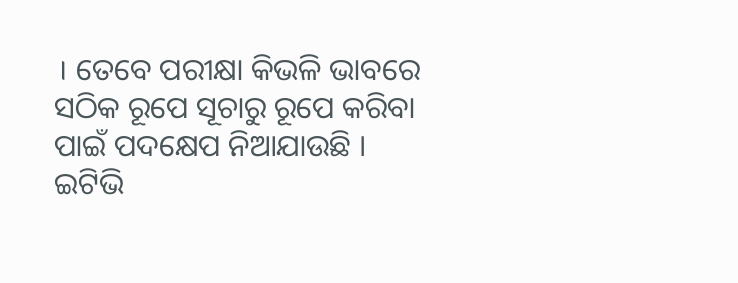। ତେବେ ପରୀକ୍ଷା କିଭଳି ଭାବରେ ସଠିକ ରୂପେ ସୂଚାରୁ ରୂପେ କରିବା ପାଇଁ ପଦକ୍ଷେପ ନିଆଯାଉଛି ।
ଇଟିଭି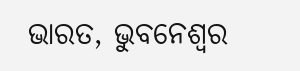ଭାରତ, ଭୁବନେଶ୍ବର